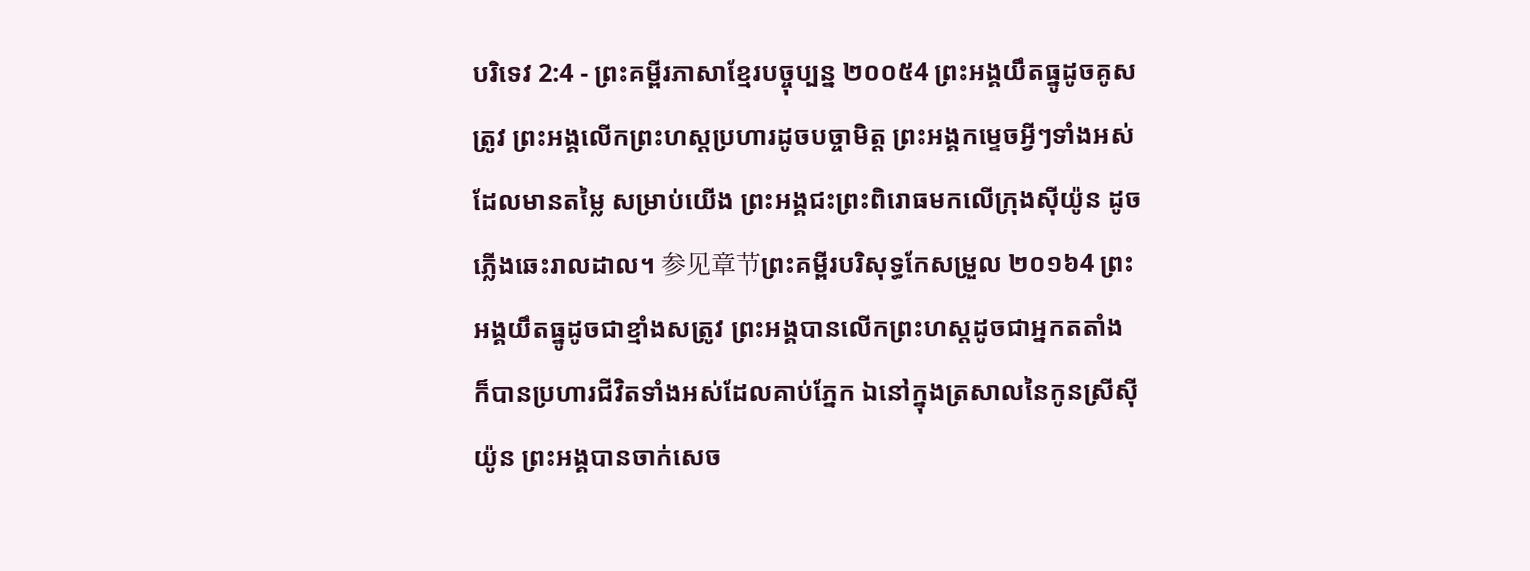បរិទេវ 2:4 - ព្រះគម្ពីរភាសាខ្មែរបច្ចុប្បន្ន ២០០៥4 ព្រះអង្គយឹតធ្នូដូចគូសត្រូវ ព្រះអង្គលើកព្រះហស្ដប្រហារដូចបច្ចាមិត្ត ព្រះអង្គកម្ទេចអ្វីៗទាំងអស់ដែលមានតម្លៃ សម្រាប់យើង ព្រះអង្គជះព្រះពិរោធមកលើក្រុងស៊ីយ៉ូន ដូចភ្លើងឆេះរាលដាល។ 参见章节ព្រះគម្ពីរបរិសុទ្ធកែសម្រួល ២០១៦4 ព្រះអង្គយឹតធ្នូដូចជាខ្មាំងសត្រូវ ព្រះអង្គបានលើកព្រះហស្តដូចជាអ្នកតតាំង ក៏បានប្រហារជីវិតទាំងអស់ដែលគាប់ភ្នែក ឯនៅក្នុងត្រសាលនៃកូនស្រីស៊ីយ៉ូន ព្រះអង្គបានចាក់សេច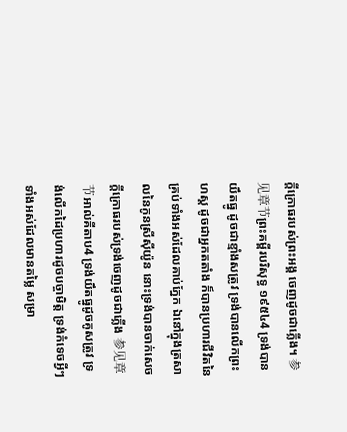ក្ដីក្រោធរបស់ព្រះអង្គ ចេញដូចជាភ្លើង។ 参见章节ព្រះគម្ពីរបរិសុទ្ធ ១៩៥៤4 ទ្រង់បានយឹតធ្នូ ដូចជាខ្មាំងសត្រូវ ទ្រង់បានលើកព្រះហស្ត ដូចជាអ្នកតតាំង ក៏បានប្រហារជីវិតនៃគ្រប់ទាំងអស់ដែលគាប់ភ្នែក ឯនៅក្នុងត្រសាលនៃកូនស្រីស៊ីយ៉ូន នោះទ្រង់បានចាក់សេចក្ដីក្រោធរបស់ទ្រង់ចេញដូចជាភ្លើង 参见章节អាល់គីតាប4 ទ្រង់យឹតធ្នូដូចគូសត្រូវ ទ្រង់លើកដៃប្រហារដូចបច្ចាមិត្ត ទ្រង់កំទេចអ្វីៗទាំងអស់ដែលមានតម្លៃ សម្រា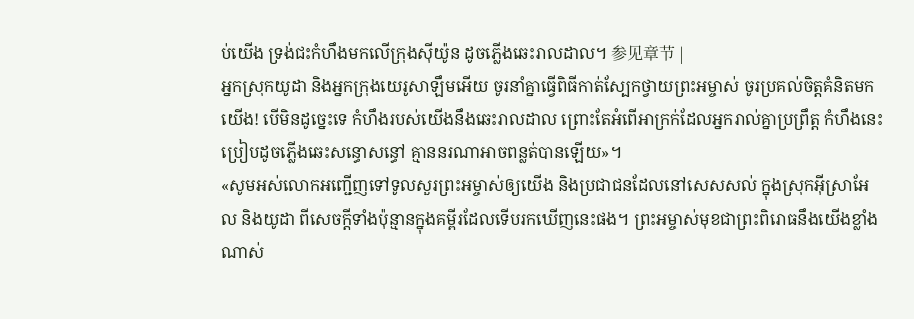ប់យើង ទ្រង់ជះកំហឹងមកលើក្រុងស៊ីយ៉ូន ដូចភ្លើងឆេះរាលដាល។ 参见章节 |
អ្នកស្រុកយូដា និងអ្នកក្រុងយេរូសាឡឹមអើយ ចូរនាំគ្នាធ្វើពិធីកាត់ស្បែកថ្វាយព្រះអម្ចាស់ ចូរប្រគល់ចិត្តគំនិតមកយើង! បើមិនដូច្នេះទេ កំហឹងរបស់យើងនឹងឆេះរាលដាល ព្រោះតែអំពើអាក្រក់ដែលអ្នករាល់គ្នាប្រព្រឹត្ត កំហឹងនេះប្រៀបដូចភ្លើងឆេះសន្ធោសន្ធៅ គ្មាននរណាអាចពន្លត់បានឡើយ»។
«សូមអស់លោកអញ្ជើញទៅទូលសួរព្រះអម្ចាស់ឲ្យយើង និងប្រជាជនដែលនៅសេសសល់ ក្នុងស្រុកអ៊ីស្រាអែល និងយូដា ពីសេចក្ដីទាំងប៉ុន្មានក្នុងគម្ពីរដែលទើបរកឃើញនេះផង។ ព្រះអម្ចាស់មុខជាព្រះពិរោធនឹងយើងខ្លាំងណាស់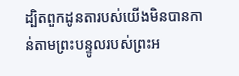ដ្បិតពួកដូនតារបស់យើងមិនបានកាន់តាមព្រះបន្ទូលរបស់ព្រះអ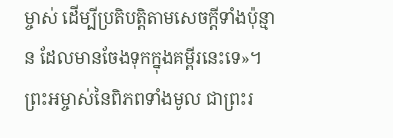ម្ចាស់ ដើម្បីប្រតិបត្តិតាមសេចក្ដីទាំងប៉ុន្មាន ដែលមានចែងទុកក្នុងគម្ពីរនេះទេ»។
ព្រះអម្ចាស់នៃពិភពទាំងមូល ជាព្រះរ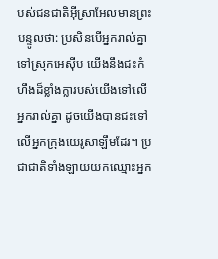បស់ជនជាតិអ៊ីស្រាអែលមានព្រះបន្ទូលថា: ប្រសិនបើអ្នករាល់គ្នាទៅស្រុកអេស៊ីប យើងនឹងជះកំហឹងដ៏ខ្លាំងក្លារបស់យើងទៅលើអ្នករាល់គ្នា ដូចយើងបានជះទៅលើអ្នកក្រុងយេរូសាឡឹមដែរ។ ប្រជាជាតិទាំងឡាយយកឈ្មោះអ្នក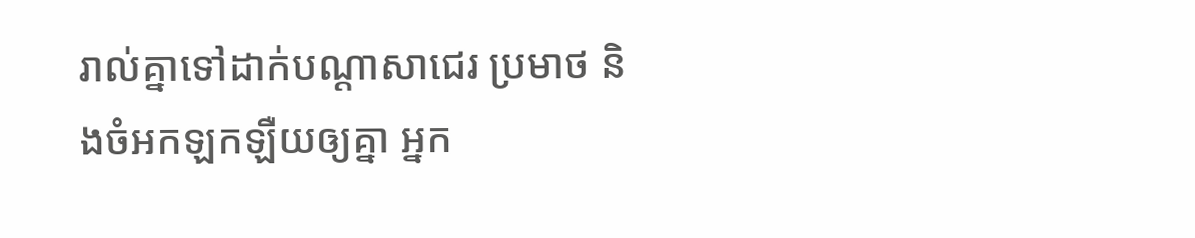រាល់គ្នាទៅដាក់បណ្ដាសាជេរ ប្រមាថ និងចំអកឡកឡឺយឲ្យគ្នា អ្នក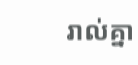រាល់គ្នា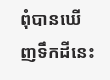ពុំបានឃើញទឹកដីនេះ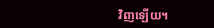វិញឡើយ។